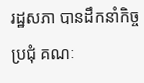រដ្ឋសភា បានដឹកនាំកិច្ចប្រជុំ គណៈ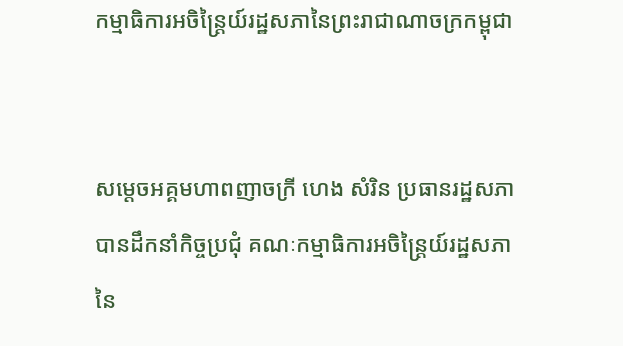កម្មាធិការអចិន្ត្រៃយ៍រដ្ឋសភានៃព្រះរាជាណាចក្រកម្ពុជា


សម្តេចអគ្គមហាពញាចក្រី ហេង សំរិន ប្រធានរដ្ឋសភា បានដឹកនាំកិច្ចប្រជុំ គណៈកម្មាធិការអចិន្ត្រៃយ៍រដ្ឋសភានៃ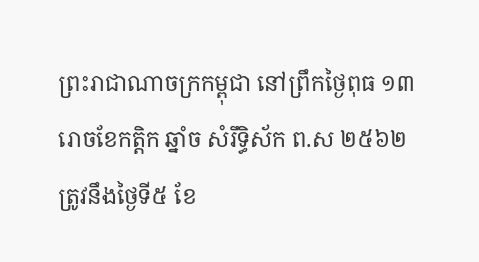ព្រះរាជាណាចក្រកម្ពុជា នៅព្រឹកថ្ងៃពុធ ១៣រោចខែកត្តិក ឆ្នាំច សំរឹទ្ធិស័ក ព.ស ២៥៦២ ត្រូវនឹងថ្ងៃទី៥ ខែ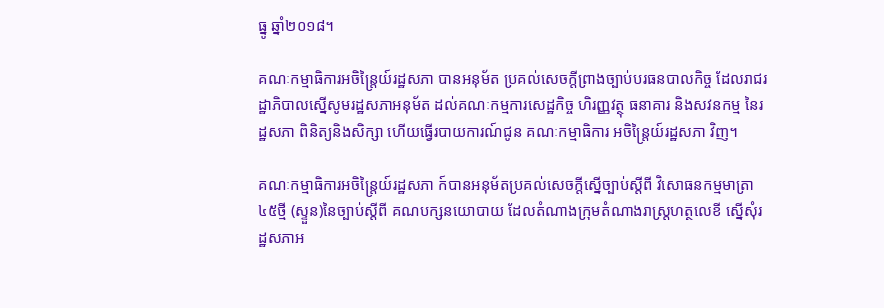ធ្នូ ឆ្នាំ២០១៨។

គណៈកម្មាធិការអចិន្រ្តៃយ៍រដ្ឋសភា បានអនុម័ត ប្រគល់សេចក្តីព្រាងច្បាប់បរធនបាលកិច្ច ដែលរាជរដ្ឋាភិបាលស្នើសូមរដ្ឋសភាអនុម័ត ដល់គណៈកម្មការសេដ្ឋកិច្ច ហិរញ្ញវត្ថុ ធនាគារ និងសវនកម្ម នៃរដ្ឋសភា ពិនិត្យនិងសិក្សា ហើយធ្វើរបាយការណ៍ជូន គណៈកម្មាធិការ អចិន្រ្តៃយ៍រដ្ឋសភា វិញ។

គណៈកម្មាធិការអចិន្រ្តៃយ៍រដ្ឋសភា ក៍បានអនុម័តប្រគល់សេចក្តីស្នើច្បាប់ស្តីពី វិសោធនកម្មមាត្រា៤៥ថ្មី (ស្ទួន)នៃច្បាប់ស្តីពី គណបក្សនយោបាយ ដែលតំណាងក្រុមតំណាងរាស្រ្តហត្ថលេខី ស្នើសុំរដ្ឋសភាអ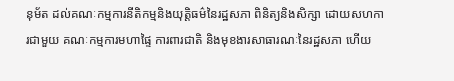នុម័ត ដល់គណៈកម្មការនីតិកម្មនិងយុត្តិធម៌នៃរដ្ឋសភា ពិនិត្យនិងសិក្សា ដោយសហការជាមួយ គណៈកម្មការមហាផ្ទៃ ការពារជាតិ និងមុខងារសាធារណៈនៃរដ្ឋសភា ហើយ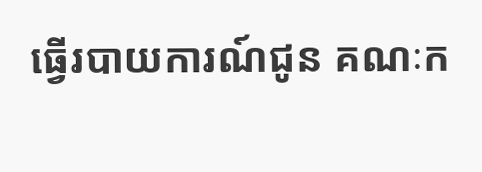ធ្វើរបាយការណ៍ជូន គណៈក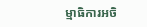ម្មាធិការអចិ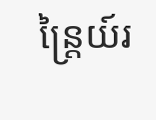ន្រ្តៃយ៍រ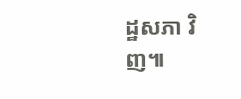ដ្ឋសភា វិញ៕